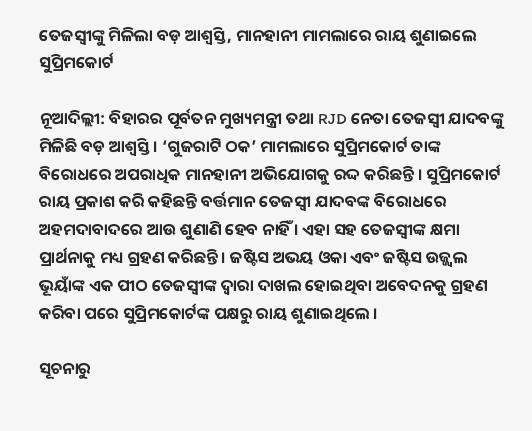ତେଜସ୍ୱୀଙ୍କୁ ମିଳିଲା ବଡ଼ ଆଶ୍ୱସ୍ତି, ମାନହାନୀ ମାମଲାରେ ରାୟ ଶୁଣାଇଲେ ସୁପ୍ରିମକୋର୍ଟ

ନୂଆଦିଲ୍ଲୀ: ବିହାରର ପୂର୍ବତନ ମୁଖ୍ୟମନ୍ତ୍ରୀ ତଥା RJD ନେତା ତେଜସ୍ୱୀ ଯାଦବଙ୍କୁ ମିଳିଛି ବଡ଼ ଆଶ୍ୱସ୍ତି । ‘ଗୁଜରାଟି ଠକ’ ମାମଲାରେ ସୁପ୍ରିମକୋର୍ଟ ତାଙ୍କ ବିରୋଧରେ ଅପରାଧିକ ମାନହାନୀ ଅଭିଯୋଗକୁ ରଦ୍ଦ କରିଛନ୍ତି । ସୁପ୍ରିମକୋର୍ଟ ରାୟ ପ୍ରକାଶ କରି କହିଛନ୍ତି ବର୍ତ୍ତମାନ ତେଜସ୍ୱୀ ଯାଦବଙ୍କ ବିରୋଧରେ ଅହମଦାବାଦରେ ଆଉ ଶୁଣାଣି ହେବ ନାହିଁ । ଏହା ସହ ତେଜସ୍ୱୀଙ୍କ କ୍ଷମା ପ୍ରାର୍ଥନାକୁ ମଧ୍ୟ ଗ୍ରହଣ କରିଛନ୍ତି । ଜଷ୍ଟିସ ଅଭୟ ଓକା ଏବଂ ଜଷ୍ଟିସ ଉଜ୍ଜ୍ୱଲ ଭୂୟାଁଙ୍କ ଏକ ପୀଠ ତେଜସ୍ୱୀଙ୍କ ଦ୍ୱାରା ଦାଖଲ ହୋଇଥିବା ଅବେଦନକୁ ଗ୍ରହଣ କରିବା ପରେ ସୁପ୍ରିମକୋର୍ଟଙ୍କ ପକ୍ଷରୁ ରାୟ ଶୁଣାଇଥିଲେ ।

ସୂଚନାରୁ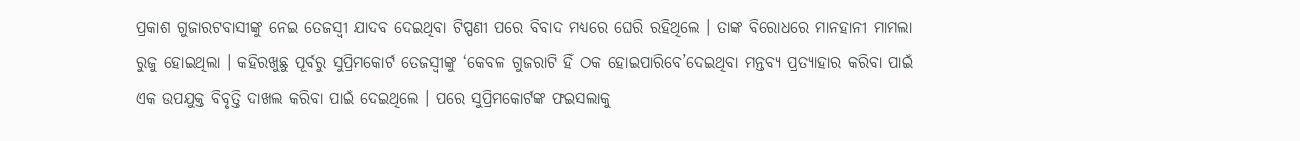ପ୍ରକାଶ ଗୁଜାରଟବାସୀଙ୍କୁ ନେଇ ତେଜସ୍ୱୀ ଯାଦବ ଦେଇଥିବା ଟିପ୍ପଣୀ ପରେ ବିବାଦ ମଧ୍ୟରେ ଘେରି ରହିଥିଲେ । ତାଙ୍କ ବିରୋଧରେ ମାନହାନୀ ମାମଲା ରୁଜୁ ହୋଇଥିଲା । କହିରଖୁଛୁ ପୂର୍ବରୁ ସୁପ୍ରିମକୋର୍ଟ ତେଜସ୍ୱୀଙ୍କୁ ‘କେବଳ ଗୁଜରାଟି ହିଁ ଠକ ହୋଇପାରିବେ’ଦେଇଥିବା ମନ୍ତବ୍ୟ ପ୍ରତ୍ୟାହାର କରିବା ପାଇଁ ଏକ ଉପଯୁକ୍ତ ବିବୃତ୍ତି ଦାଖଲ କରିବା ପାଇଁ ଦେଇଥିଲେ । ପରେ ସୁପ୍ରିମକୋର୍ଟଙ୍କ ଫଇସଲାକୁ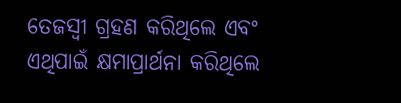ତେଜସ୍ୱୀ ଗ୍ରହଣ କରିଥିଲେ ଏବଂ ଏଥିପାଇଁ କ୍ଷମାପ୍ରାର୍ଥନା କରିଥିଲେ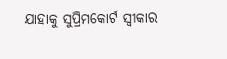ଯାହାକୁ ସୁପ୍ରିମକୋର୍ଟ ସ୍ୱୀକାର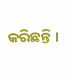କରିଛନ୍ତି ।